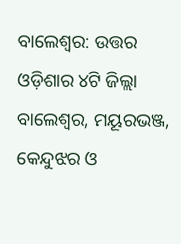ବାଲେଶ୍ବର: ଉତ୍ତର ଓଡ଼ିଶାର ୪ଟି ଜିଲ୍ଲା ବାଲେଶ୍ବର, ମୟୂରଭଞ୍ଜ, କେନ୍ଦୁଝର ଓ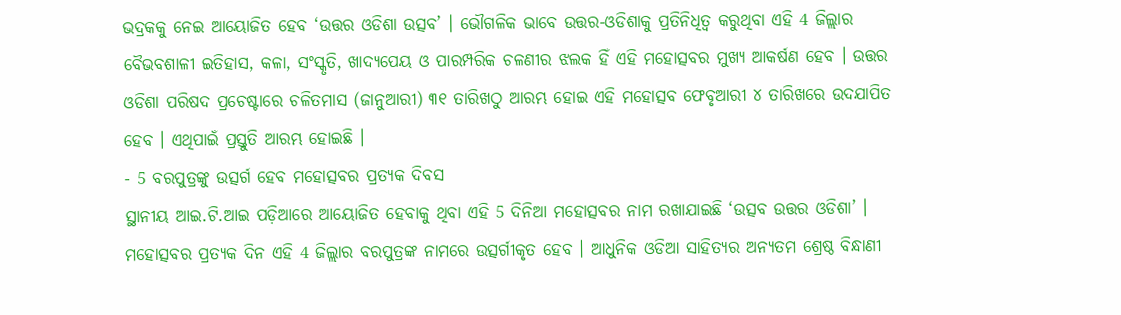ଭଦ୍ରକକୁ ନେଇ ଆୟୋଜିତ ହେବ ‘ଉତ୍ତର ଓଡିଶା ଉତ୍ସବ’ । ଭୌଗଳିକ ଭାବେ ଉତ୍ତର-ଓଡିଶାକୁ ପ୍ରତିନିଧିତ୍ବ କରୁଥିବା ଏହି 4 ଜିଲ୍ଲାର ବୈଭବଶାଳୀ ଇତିହାସ, କଳା, ସଂସ୍କୃତି, ଖାଦ୍ୟପେୟ ଓ ପାରମ୍ପରିକ ଚଳଣୀର ଝଲକ ହିଁ ଏହି ମହୋତ୍ସବର ମୁଖ୍ୟ ଆକର୍ଷଣ ହେବ । ଉତ୍ତର ଓଡିଶା ପରିଷଦ ପ୍ରଚେଷ୍ଟାରେ ଚଳିତମାସ (ଜାନୁଆରୀ) ୩୧ ତାରିଖଠୁ ଆରମ୍ଭ ହୋଇ ଏହି ମହୋତ୍ସବ ଫେବୃଆରୀ ୪ ତାରିଖରେ ଉଦଯାପିତ ହେବ । ଏଥିପାଇଁ ପ୍ରସ୍ତୁତି ଆରମ୍ଭ ହୋଇଛି ।
- 5 ବରପୁତ୍ରଙ୍କୁ ଉତ୍ସର୍ଗ ହେବ ମହୋତ୍ସବର ପ୍ରତ୍ୟକ ଦିବସ
ସ୍ଥାନୀୟ ଆଇ.ଟି.ଆଇ ପଡ଼ିଆରେ ଆୟୋଜିତ ହେବାକୁ ଥିବା ଏହି 5 ଦିନିଆ ମହୋତ୍ସବର ନାମ ରଖାଯାଇଛି ‘ଉତ୍ସବ ଉତ୍ତର ଓଡିଶା’ । ମହୋତ୍ସବର ପ୍ରତ୍ୟକ ଦିନ ଏହି 4 ଜିଲ୍ଲାର ବରପୁତ୍ରଙ୍କ ନାମରେ ଉତ୍ସର୍ଗୀକୃତ ହେବ । ଆଧୁନିକ ଓଡିଆ ସାହିତ୍ୟର ଅନ୍ୟତମ ଶ୍ରେଷ୍ଠ ବିନ୍ଧାଣୀ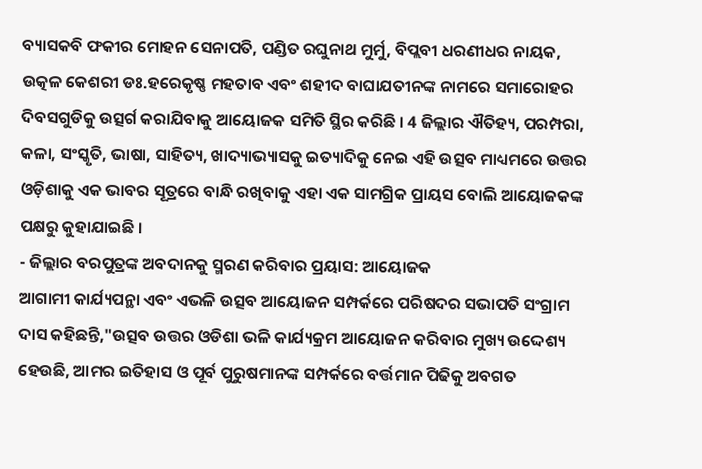ବ୍ୟାସକବି ଫକୀର ମୋହନ ସେନାପତି, ପଣ୍ଡିତ ରଘୁନାଥ ମୁର୍ମୁ, ବିପ୍ଲବୀ ଧରଣୀଧର ନାୟକ, ଉତ୍କଳ କେଶରୀ ଡଃ.ହରେକୃଷ୍ଣ ମହତାବ ଏବଂ ଶହୀଦ ବାଘାଯତୀନଙ୍କ ନାମରେ ସମାରୋହର ଦିବସଗୁଡିକୁ ଉତ୍ସର୍ଗ କରାଯିବାକୁ ଆୟୋଜକ ସମିତି ସ୍ଥିର କରିଛି । 4 ଜିଲ୍ଲାର ଐତିହ୍ୟ, ପରମ୍ପରା, କଳା, ସଂସ୍କୃତି, ଭାଷା, ସାହିତ୍ୟ, ଖାଦ୍ୟାଭ୍ୟାସକୁ ଇତ୍ୟାଦିକୁ ନେଇ ଏହି ଉତ୍ସବ ମାଧ୍ୟମରେ ଉତ୍ତର ଓଡ଼ିଶାକୁ ଏକ ଭାବର ସୂତ୍ରରେ ବାନ୍ଧି ରଖିବାକୁ ଏହା ଏକ ସାମଗ୍ରିକ ପ୍ରାୟସ ବୋଲି ଆୟୋଜକଙ୍କ ପକ୍ଷରୁ କୁହାଯାଇଛି ।
- ଜିଲ୍ଲାର ବରପୁତ୍ରଙ୍କ ଅବଦାନକୁ ସ୍ମରଣ କରିବାର ପ୍ରୟାସ: ଆୟୋଜକ
ଆଗାମୀ କାର୍ଯ୍ୟପନ୍ଥା ଏବଂ ଏଭଳି ଉତ୍ସବ ଆୟୋଜନ ସମ୍ପର୍କରେ ପରିଷଦର ସଭାପତି ସଂଗ୍ରାମ ଦାସ କହିଛନ୍ତି,"ଉତ୍ସବ ଉତ୍ତର ଓଡିଶା ଭଳି କାର୍ଯ୍ୟକ୍ରମ ଆୟୋଜନ କରିବାର ମୁଖ୍ୟ ଉଦ୍ଦେଶ୍ୟ ହେଉଛି, ଆମର ଇତିହାସ ଓ ପୂର୍ବ ପୁରୁଷମାନଙ୍କ ସମ୍ପର୍କରେ ବର୍ତ୍ତମାନ ପିଢିକୁ ଅବଗତ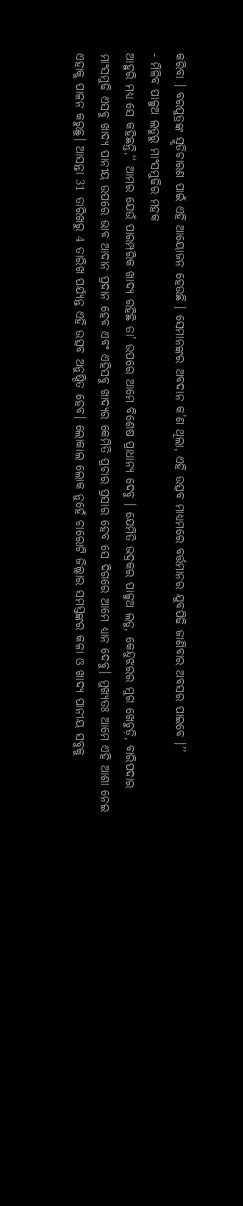କରିବା । ବରପୁତ୍ରଙ୍କ ସ୍ମୃତିଚାରଣ ପାଇଁ ଏହି ଆୟୋଜନ ହେଉଛି । ସେମାନଙ୍କର ଅବଦାନ କ’ଣ ଥିଲା, ଏହି ଉତ୍ସବ ମାଧ୍ୟମରେ ବର୍ତ୍ତମାନର ଯୁବପିଢି ଜାଣିବାର ଅବସର ପାଇବେ ।’’
- ମିଳିବ ପାଳୁଅ ଲଡୁରୁ ମାଂସମୁଢିର ମହକ
ଆହୁରି ମଧ୍ୟ ସେ କହିଛନ୍ତି,‘‘ ଆମର ଯେଉଁ ପାରମ୍ପରିକ ଖାଦ୍ୟ ରହିଛି ତା’ ଉପରେ ଆମେ ବିଶେଷ ପ୍ରାଧାନ୍ୟ ଦେବୁ । ଯେମିତି ଭଦ୍ରକର ପାଳୁଅ ଲଡୁ, କେନ୍ଦୁଝରର ମୁଗ ଖେଚୁଡ଼ି, ବାରିପଦାର ମାଂସମୁଢି ଏସବୁ ଖାଦ୍ୟ ପାନୀୟ ଉପରେ ଭାବ ଆଦାନ ପ୍ରଦାନ ହେବ ଏବଂ ଏହିସବୁ ଖାଦ୍ୟର କେମିତି ପ୍ରଚାର ପ୍ରସାର ହେବ ସେ ଦିଗରେ ଆମେ ଧ୍ୟାନ ଦେବୁ। ମୁଖ୍ୟତଃ ଆମେ ଏହି ଆଶା ନେଇ ଏହାକୁ ପାଳନ କରୁଛୁ। ଆସନ୍ତା 31 ତାରିଖରୁ 4 ତାରିଖ ପର୍ଯ୍ୟନ୍ତ ଏହି ଉତ୍ସବ ଅନୁଷ୍ଠିତ ହେବ। ଲୋକାଲ ଲୋକ ନୁହେଁ ଚାରୋଟି ଜିଲ୍ଲାର ସମସ୍ତଙ୍କର କଳା ଓ ଖାଦ୍ୟ ପାନୀୟ ସବୁକୁ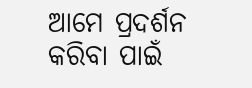ଆମେ ପ୍ରଦର୍ଶନ କରିବା ପାଇଁ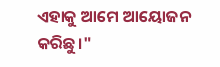ଏହାକୁ ଆମେ ଆୟୋଜନ କରିଛୁ।"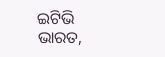ଇଟିଭି ଭାରତ,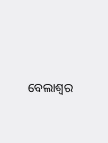ବେଲାଶ୍ବର